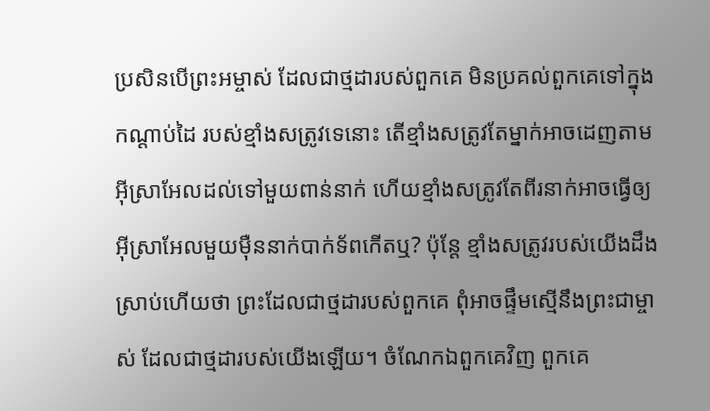ប្រសិនបើព្រះអម្ចាស់ ដែលជាថ្មដារបស់ពួកគេ មិនប្រគល់ពួកគេទៅក្នុងកណ្ដាប់ដៃ របស់ខ្មាំងសត្រូវទេនោះ តើខ្មាំងសត្រូវតែម្នាក់អាចដេញតាម អ៊ីស្រាអែលដល់ទៅមួយពាន់នាក់ ហើយខ្មាំងសត្រូវតែពីរនាក់អាចធ្វើឲ្យ អ៊ីស្រាអែលមួយម៉ឺននាក់បាក់ទ័ពកើតឬ? ប៉ុន្តែ ខ្មាំងសត្រូវរបស់យើងដឹងស្រាប់ហើយថា ព្រះដែលជាថ្មដារបស់ពួកគេ ពុំអាចផ្ទឹមស្មើនឹងព្រះជាម្ចាស់ ដែលជាថ្មដារបស់យើងឡើយ។ ចំណែកឯពួកគេវិញ ពួកគេ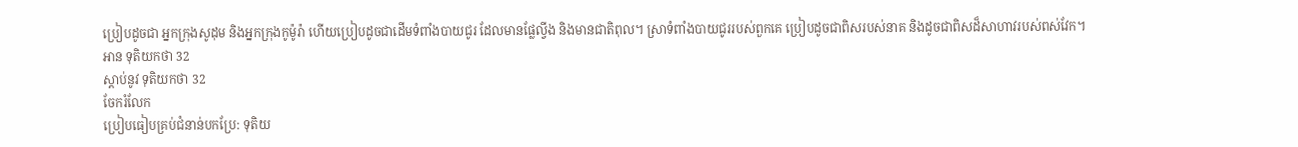ប្រៀបដូចជា អ្នកក្រុងសូដុម និងអ្នកក្រុងកូម៉ូរ៉ា ហើយប្រៀបដូចជាដើមទំពាំងបាយជូរ ដែលមានផ្លែល្វីង និងមានជាតិពុល។ ស្រាទំពាំងបាយជូររបស់ពួកគេ ប្រៀបដូចជាពិសរបស់នាគ និងដូចជាពិសដ៏សាហាវរបស់ពស់វែក។
អាន ទុតិយកថា 32
ស្ដាប់នូវ ទុតិយកថា 32
ចែករំលែក
ប្រៀបធៀបគ្រប់ជំនាន់បកប្រែ: ទុតិយ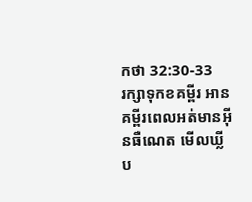កថា 32:30-33
រក្សាទុកខគម្ពីរ អានគម្ពីរពេលអត់មានអ៊ីនធឺណេត មើលឃ្លីប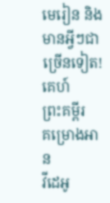មេរៀន និងមានអ្វីៗជាច្រើនទៀត!
គេហ៍
ព្រះគម្ពីរ
គម្រោងអាន
វីដេអូ